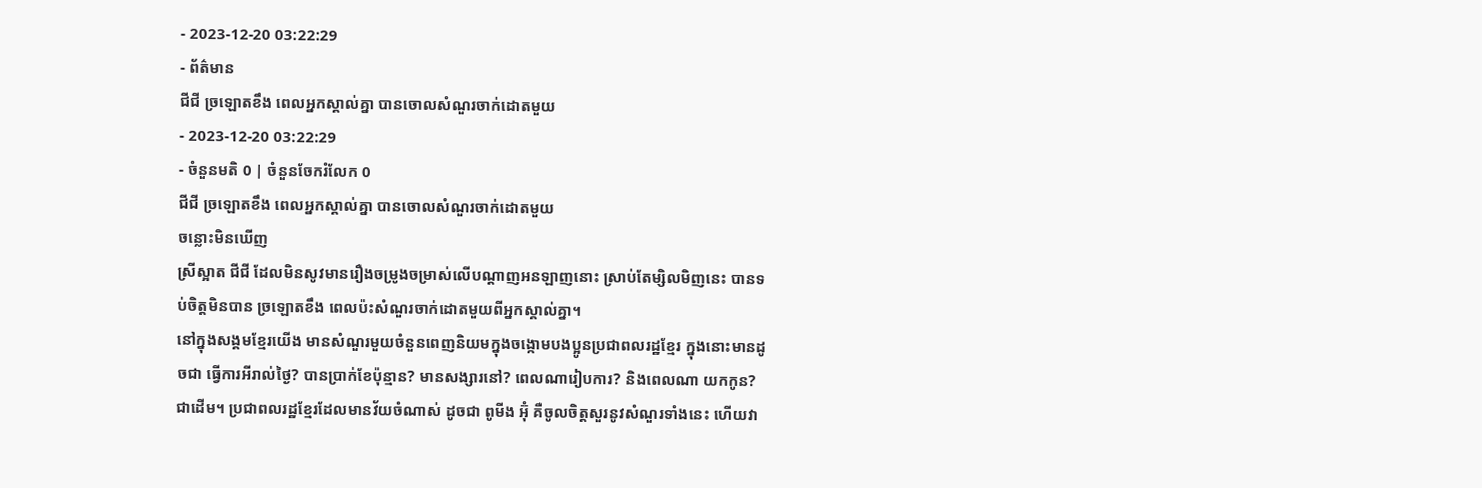- 2023-12-20 03:22:29
- ព័ត៌មាន
ជីជី ច្រឡោតខឹង ពេលអ្នកស្គាល់គ្នា បានចោលសំណួរចាក់ដោតមួយ
- 2023-12-20 03:22:29
- ចំនួនមតិ 0 | ចំនួនចែករំលែក 0
ជីជី ច្រឡោតខឹង ពេលអ្នកស្គាល់គ្នា បានចោលសំណួរចាក់ដោតមួយ
ចន្លោះមិនឃើញ
ស្រីស្អាត ជីជី ដែលមិនសូវមានរឿងចម្រូងចម្រាស់លើបណ្ដាញអនឡាញនោះ ស្រាប់តែម្សិលមិញនេះ បានទប់ចិត្តមិនបាន ច្រឡោតខឹង ពេលប៉ះសំណួរចាក់ដោតមួយពីអ្នកស្គាល់គ្នា។
នៅក្នុងសង្គមខ្មែរយើង មានសំណួរមួយចំនួនពេញនិយមក្នុងចង្កោមបងប្អូនប្រជាពលរដ្ឋខ្មែរ ក្នុងនោះមានដូចជា ធ្វើការអីរាល់ថ្ងៃ? បានប្រាក់ខែប៉ុន្មាន? មានសង្សារនៅ? ពេលណារៀបការ? និងពេលណា យកកូន? ជាដើម។ ប្រជាពលរដ្ឋខ្មែរដែលមានវ័យចំណាស់ ដូចជា ពូមីង អ៊ុំ គឺចូលចិត្តសួរនូវសំណួរទាំងនេះ ហើយវា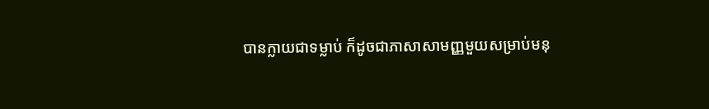បានក្លាយជាទម្លាប់ ក៏ដូចជាភាសាសាមញ្ញមួយសម្រាប់មនុ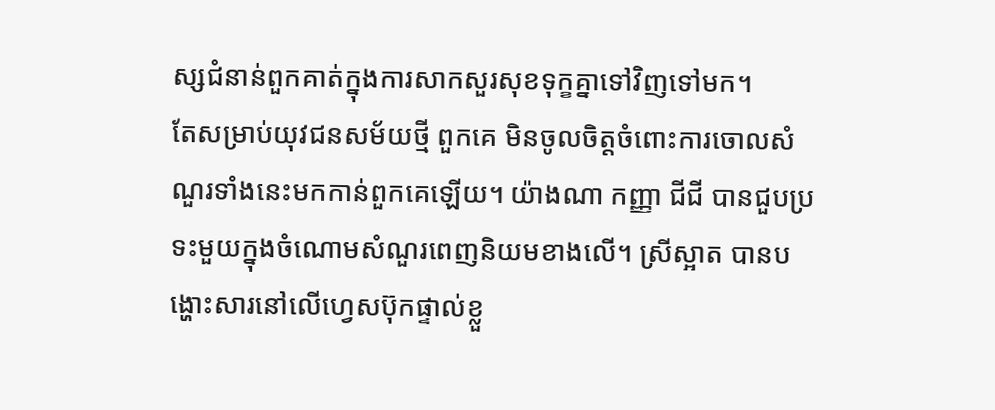ស្សជំនាន់ពួកគាត់ក្នុងការសាកសួរសុខទុក្ខគ្នាទៅវិញទៅមក។
តែសម្រាប់យុវជនសម័យថ្មី ពួកគេ មិនចូលចិត្តចំពោះការចោលសំណួរទាំងនេះមកកាន់ពួកគេឡើយ។ យ៉ាងណា កញ្ញា ជីជី បានជួបប្រទះមួយក្នុងចំណោមសំណួរពេញនិយមខាងលើ។ ស្រីស្អាត បានបង្ហោះសារនៅលើហ្វេសប៊ុកផ្ទាល់ខ្លួ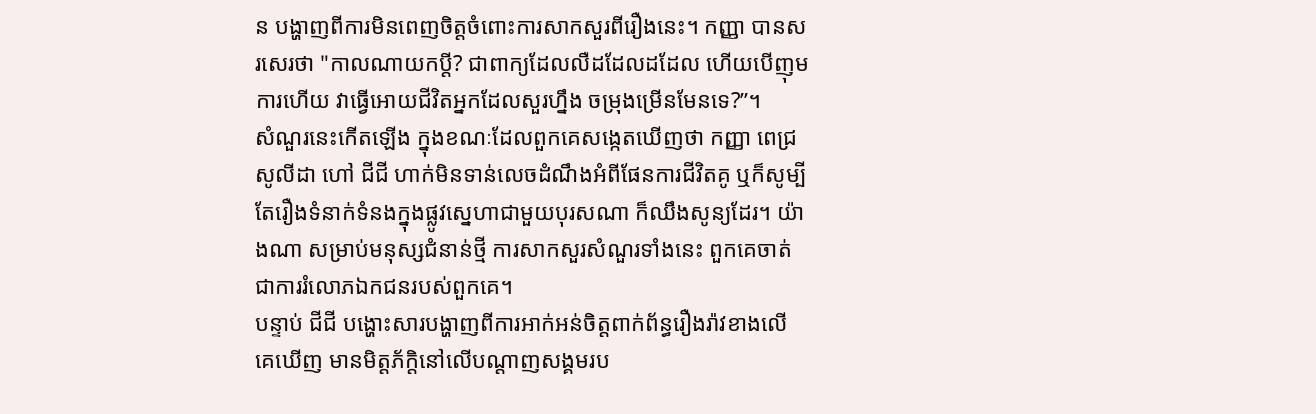ន បង្ហាញពីការមិនពេញចិត្តចំពោះការសាកសួរពីរឿងនេះ។ កញ្ញា បានសរសេរថា "កាលណាយកប្តី? ជាពាក្យដែលលឺដដែលដដែល ហើយបើញុមការហើយ វាធ្វើអោយជីវិតអ្នកដែលសួរហ្នឹង ចម្រុងម្រើនមែនទេ?”។
សំណួរនេះកើតឡើង ក្នុងខណៈដែលពួកគេសង្កេតឃើញថា កញ្ញា ពេជ្រ សូលីដា ហៅ ជីជី ហាក់មិនទាន់លេចដំណឹងអំពីផែនការជីវិតគូ ឬក៏សូម្បីតែរឿងទំនាក់ទំនងក្នុងផ្លូវស្នេហាជាមួយបុរសណា ក៏ឈឹងសូន្យដែរ។ យ៉ាងណា សម្រាប់មនុស្សជំនាន់ថ្មី ការសាកសួរសំណួរទាំងនេះ ពួកគេចាត់ជាការរំលោភឯកជនរបស់ពួកគេ។
បន្ទាប់ ជីជី បង្ហោះសារបង្ហាញពីការអាក់អន់ចិត្តពាក់ព័ន្ធរឿងរ៉ាវខាងលើ គេឃើញ មានមិត្តភ័ក្តិនៅលើបណ្ដាញសង្គមរប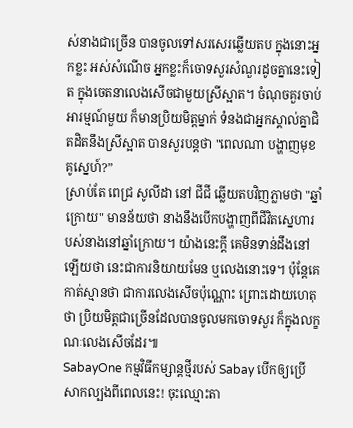ស់នាងជាច្រើន បានចូលទៅសរសេរឆ្លើយតប ក្នុងនោះអ្នកខ្លះ អស់សំណើច អ្នកខ្លះក៏ចោទសួរសំណួរដូចគ្នានេះទៀត ក្នុងចេតនាលេងសើចជាមួយស្រីស្អាត។ ចំណុចគួរចាប់អារម្មណ៍មួយ ក៏មានប្រិយមិត្តម្នាក់ ទំនងជាអ្នកស្គាល់គ្នាជិតដិតនឹងស្រីស្អាត បានសួរបន្តថា "ពេលណា បង្ហាញមុខគូស្នេហ៍?”
ស្រាប់តែ ពេជ្រ សូលីដា នៅ ជីជី ឆ្លើយតបវិញភ្លាមថា "ឆ្នាំក្រោយ" មានន័យថា នាងនឹងបើកបង្ហាញពីជីវិតស្នេហារបស់នាងនៅឆ្នាំក្រោយ។ យ៉ាងនេះក្ដី គេមិនទាន់ដឹងនៅឡើយថា នេះជាការនិយាយមែន ឬលេងនោះទេ។ ប៉ុន្តែគេកាត់ស្មានថា ជាការលេងសើចប៉ុណ្ណោះ ព្រោះដោយហេតុថា ប្រិយមិត្តជាច្រើនដែលបានចូលមកចោទសួរ ក៏ក្នុងលក្ខណៈលេងសើចដែរ៕
SabayOne កម្មវិធីកម្សាន្តថ្មីរបស់ Sabay បើកឲ្យប្រើសាកល្បងពីពេលនេះ! ចុះឈ្មោះតា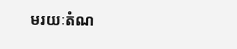មរយៈតំណ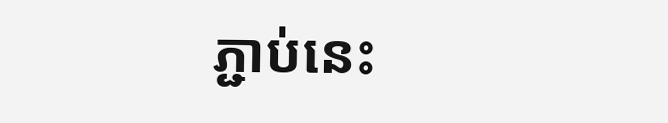ភ្ជាប់នេះ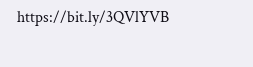https://bit.ly/3QVlYVB